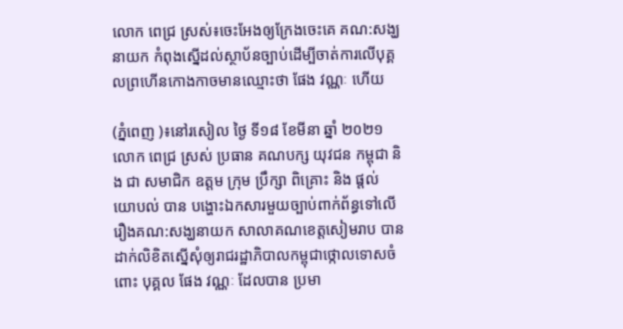លោក ពេជ្រ ស្រស់៖ចេះអែងឲ្យក្រែងចេះគេ គណ:សង្ឃនាយក កំពុងស្នើដល់ស្ថាប័នច្បាប់ដើម្បីចាត់ការលើបុគ្គលព្រហើនកោងកាចមានឈ្មោះថា ផែង វណ្ណៈ ហើយ

(ភ្នំពេញ )៖នៅរសៀល ថ្ងៃ ទី១៨ ខែមីនា ឆ្នាំ ២០២១ លោក ពេជ្រ ស្រស់ ប្រធាន គណបក្ស យុវជន កម្ពុជា និង ជា សមាជិក ឧត្ដម ក្រុម ប្រឹក្សា ពិគ្រោះ និង ផ្ដល់ យោបល់ បាន បង្ហោះឯកសារមួយច្បាប់ពាក់ព័ន្ធទៅលេីរឿងគណ:សង្ឃនាយក សាលាគណខេត្តសៀមរាប បានដាក់លិខិតស្នេីសុំឲ្យរាជរដ្ឋាភិបាលកម្ពុជាថ្កោលទោសចំពោះ បុគ្គល ផែង វណ្ណៈ ដែលបាន ប្រមា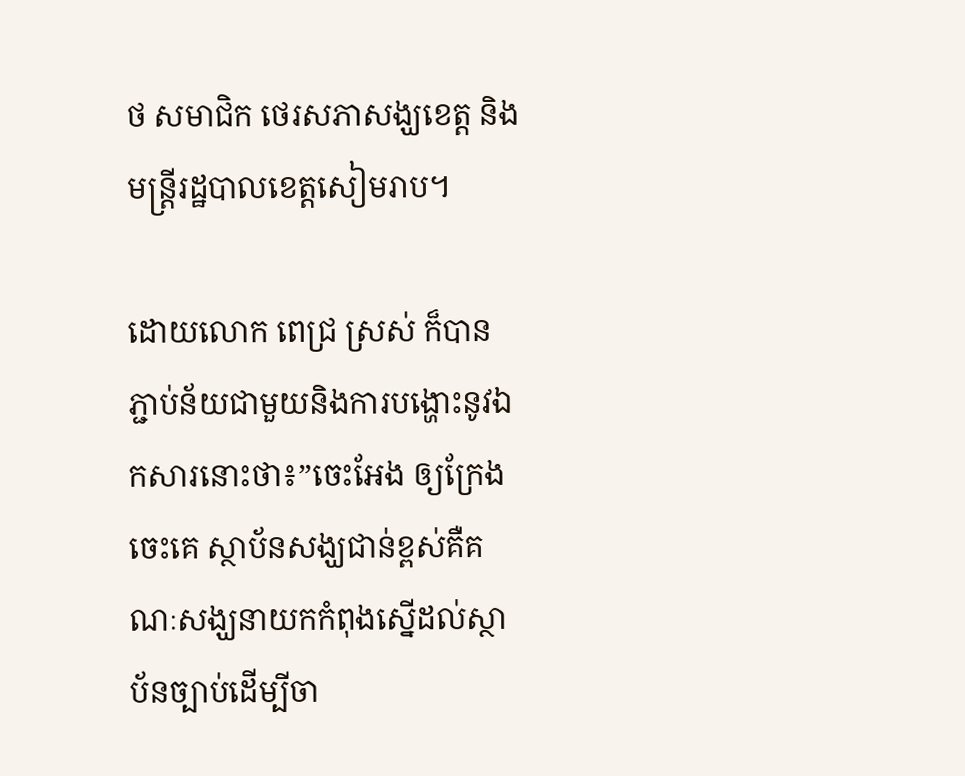ថ សមាជិក ថេរសភាសង្ឃខេត្ត និងមន្ត្រីរដ្ឋបាលខេត្តសៀមរាប។

ដោយលោក ពេជ្រ ស្រស់ ក៏បានភ្ជាប់ន័យជាមួយនិងការបង្ហោះនូវឯកសារនោះថា៖”ចេះអែង ឲ្យក្រែងចេះគេ ស្ថាប័នសង្ឃជាន់ខ្ពស់គឺគណៈសង្ឃនាយកកំពុងស្នើដល់ស្ថាប័នច្បាប់ដើម្បីចា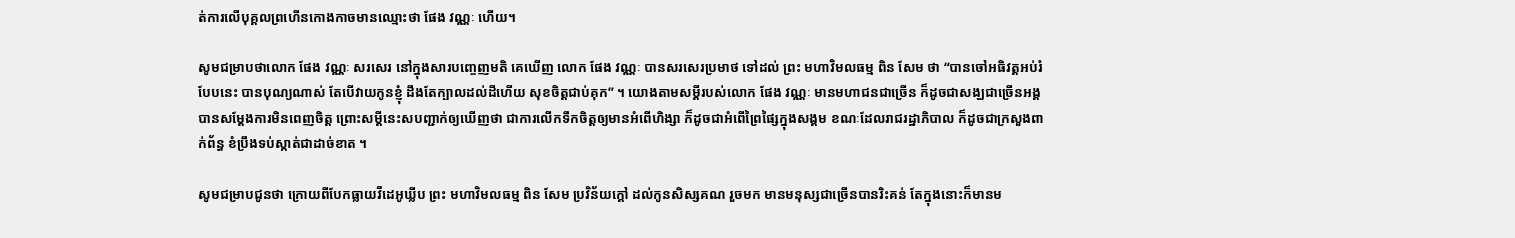ត់ការលើបុគ្គលព្រហើនកោងកាចមានឈ្មោះថា ផែង វណ្ណៈ ហើយ។

សូមជម្រាបថាលោក ផែង វណ្ណៈ សរសេរ នៅក្នុងសារបញ្ចេញមតិ គេឃើញ លោក ផែង វណ្ណៈ បានសរសេរប្រមាថ ទៅដល់ ព្រះ មហាវិមលធម្ម ពិន សែម ថា “បានចៅអធិវត្តអប់រំបែបនេះ បានបុណ្យណាស់ តែបើវាយកូនខ្ញុំ ដឹងតែក្បាលដល់ដីហើយ សុខចិត្តជាប់គុក” ។ យោងតាមសម្ដីរបស់លោក ផែង វណ្ណៈ មានមហាជនជាច្រើន ក៏ដូចជាសង្ឃជាច្រើនអង្គ បានសម្ដែងការមិនពេញចិត្ត ព្រោះសម្ដីនេះសបញ្ជាក់ឲ្យឃើញថា ជាការលើកទឹកចិត្តឲ្យមានអំពើហិង្សា ក៏ដូចជាអំពើព្រៃផ្សៃក្នុងសង្គម ខណៈដែលរាជរដ្ឋាភិបាល ក៏ដូចជាក្រសួងពាក់ព័ន្ធ ខំប្រឹងទប់ស្កាត់ជាដាច់ខាត ។

សូមជម្រាបជូនថា ក្រោយពីបែកធ្លាយវីដេអូឃ្លីប ព្រះ មហាវិមលធម្ម ពិន សែម ប្រវិន័យក្ដៅ ដល់កូនសិស្សគណ រួចមក មានមនុស្សជាច្រើនបានរិះគន់ តែក្នុងនោះក៏មានម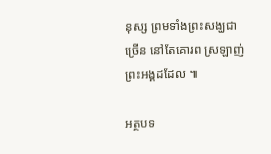នុស្ស ព្រមទាំងព្រះសង្ឃជាច្រើន នៅតែគោរព ស្រឡាញ់ ព្រះអង្គដដែល ៕

អត្ថបទ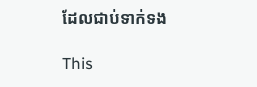ដែលជាប់ទាក់ទង

This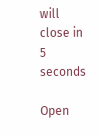will close in 5 seconds

Open